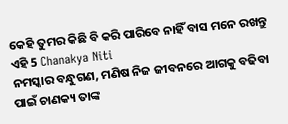କେହି ତୁମର କିଛି ବି କରି ପାରିବେ ନାହିଁ ବାସ ମନେ ରଖନ୍ତୁ ଏହି 5 Chanakya Niti
ନମସ୍କାର ବନ୍ଧୁଗଣ, ମଣିଷ ନିଜ ଜୀବନରେ ଆଗକୁ ବଢିବା ପାଇଁ ଚାଣକ୍ୟ ତାଙ୍କ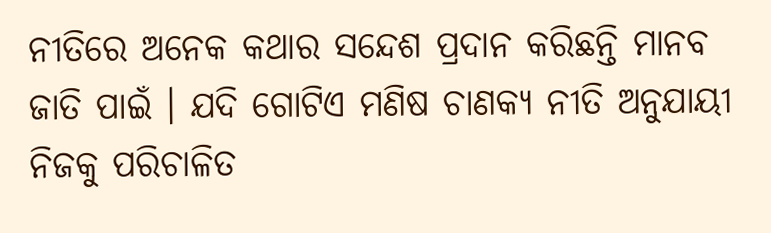ନୀତିରେ ଅନେକ କଥାର ସନ୍ଦେଶ ପ୍ରଦାନ କରିଛନ୍ତି ମାନବ ଜାତି ପାଇଁ । ଯଦି ଗୋଟିଏ ମଣିଷ ଚାଣକ୍ୟ ନୀତି ଅନୁଯାୟୀ ନିଜକୁ ପରିଚାଳିତ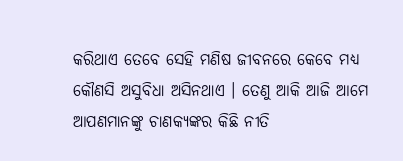କରିଥାଏ ତେବେ ସେହି ମଣିଷ ଜୀବନରେ କେବେ ମଧ୍ୟ କୌଣସି ଅସୁବିଧା ଅସିନଥାଏ । ତେଣୁ ଆକି ଆଜି ଆମେ ଆପଣମାନଙ୍କୁ ଚାଣକ୍ୟଙ୍କର କିଛି ନୀତି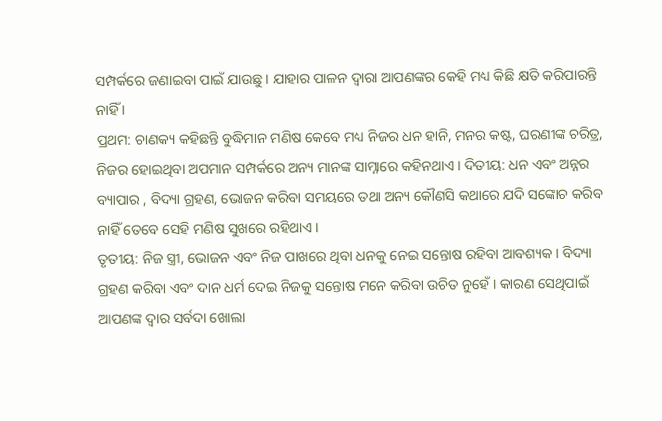ସମ୍ପର୍କରେ ଜଣାଇବା ପାଇଁ ଯାଉଛୁ । ଯାହାର ପାଳନ ଦ୍ଵାରା ଆପଣଙ୍କର କେହି ମଧ୍ୟ କିଛି କ୍ଷତି କରିପାରନ୍ତି ନାହିଁ ।
ପ୍ରଥମ: ଚାଣକ୍ୟ କହିଛନ୍ତି ବୁଦ୍ଧିମାନ ମଣିଷ କେବେ ମଧ୍ୟ ନିଜର ଧନ ହାନି, ମନର କଷ୍ଟ, ଘରଣୀଙ୍କ ଚରିତ୍ର, ନିଜର ହୋଇଥିବା ଅପମାନ ସମ୍ପର୍କରେ ଅନ୍ୟ ମାନଙ୍କ ସାମ୍ନାରେ କହିନଥାଏ । ଦିତୀୟ: ଧନ ଏବଂ ଅନ୍ନର ବ୍ୟାପାର , ବିଦ୍ୟା ଗ୍ରହଣ, ଭୋଜନ କରିବା ସମୟରେ ତଥା ଅନ୍ୟ କୌଣସି କଥାରେ ଯଦି ସଙ୍କୋଚ କରିବ ନାହିଁ ତେବେ ସେହି ମଣିଷ ସୁଖରେ ରହିଥାଏ ।
ତୃତୀୟ: ନିଜ ସ୍ତ୍ରୀ, ଭୋଜନ ଏବଂ ନିଜ ପାଖରେ ଥିବା ଧନକୁ ନେଇ ସନ୍ତୋଷ ରହିବା ଆବଶ୍ୟକ । ବିଦ୍ୟା ଗ୍ରହଣ କରିବା ଏବଂ ଦାନ ଧର୍ମ ଦେଇ ନିଜକୁ ସନ୍ତୋଷ ମନେ କରିବା ଉଚିତ ନୁହେଁ । କାରଣ ସେଥିପାଇଁ ଆପଣଙ୍କ ଦ୍ଵାର ସର୍ବଦା ଖୋଲା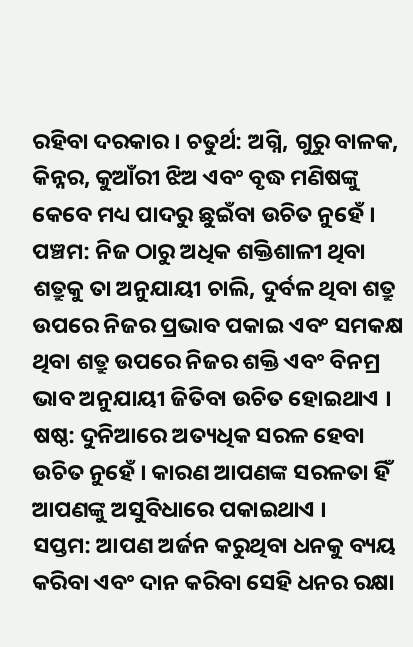ରହିବା ଦରକାର । ଚତୁର୍ଥ: ଅଗ୍ନି, ଗୁରୁ ବାଳକ, କିନ୍ନର, କୁଆଁରୀ ଝିଅ ଏବଂ ବୃଦ୍ଧ ମଣିଷଙ୍କୁ କେବେ ମଧ୍ୟ ପାଦରୁ ଛୁଇଁବା ଉଚିତ ନୁହେଁ ।
ପଞ୍ଚମ: ନିଜ ଠାରୁ ଅଧିକ ଶକ୍ତିଶାଳୀ ଥିବା ଶତ୍ରୁକୁ ତା ଅନୁଯାୟୀ ଚାଲି, ଦୁର୍ବଳ ଥିବା ଶତ୍ରୁ ଉପରେ ନିଜର ପ୍ରଭାବ ପକାଇ ଏବଂ ସମକକ୍ଷ ଥିବା ଶତ୍ରୁ ଉପରେ ନିଜର ଶକ୍ତି ଏବଂ ବିନମ୍ର ଭାବ ଅନୁଯାୟୀ ଜିତିବା ଉଚିତ ହୋଇଥାଏ । ଷଷ୍ଠ: ଦୁନିଆରେ ଅତ୍ୟଧିକ ସରଳ ହେବା ଉଚିତ ନୁହେଁ । କାରଣ ଆପଣଙ୍କ ସରଳତା ହିଁ ଆପଣଙ୍କୁ ଅସୁବିଧାରେ ପକାଇଥାଏ ।
ସପ୍ତମ: ଆପଣ ଅର୍ଜନ କରୁଥିବା ଧନକୁ ବ୍ୟୟ କରିବା ଏବଂ ଦାନ କରିବା ସେହି ଧନର ରକ୍ଷା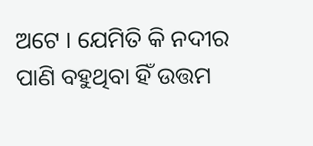ଅଟେ । ଯେମିତି କି ନଦୀର ପାଣି ବହୁଥିବା ହିଁ ଉତ୍ତମ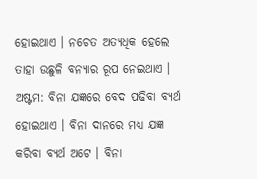ହୋଇଥାଏ । ନଚେତ ଅତ୍ୟଧିକ ହେଲେ ତାହା ଉଛୁଳି ବନ୍ୟାର ରୂପ ନେଇଥାଏ । ଅଷ୍ଟମ: ବିନା ଯଜ୍ଞରେ ବେଦ ପଢିବା ବ୍ୟର୍ଥ ହୋଇଥାଏ । ବିନା ଦାନରେ ମଧ୍ୟ ଯଜ୍ଞ କରିବା ବ୍ୟର୍ଥ ଅଟେ । ବିନା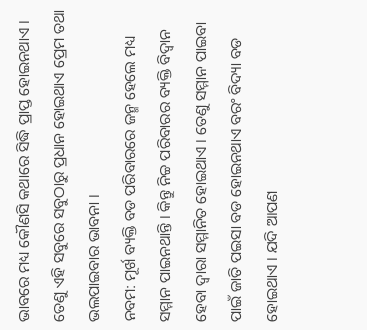ଭାବରେ ମଧ୍ୟ କୌଣସି କଥାରେ ସିଦ୍ଧି ପ୍ରାପ୍ତ ହୋଇନଥାଏ । ତେଣୁ ଏହି ସବୁରେ ସବୁଠାରୁ ପ୍ରଧାନ ହୋଇଥାଏ ପ୍ରେମ ତଥା ଭଲପାଇବାର ଭାବନା ।
ନବମ: ମୂର୍ଖ ବ୍ୟକ୍ତି ବଡ ପରିବାରରେ ଜନ୍ମ ହେଲେ ମଧ୍ୟ ସମ୍ମାନ ପାଇନଥାନ୍ତି । କିନ୍ତୁ ନିଚ୍ଚ ପରିବାରର ବ୍ୟକ୍ତି ବିଦ୍ଵାନ ହେବା ଦ୍ଵାରା ସମ୍ମାନିତ ହୋଇଥାଏ । ତେଣୁ ସମ୍ମାନ ପାଇବା ପାଇଁ ଜାତି ପଇସା ବଡ ହୋଇନଥାଏ ବରଂ ବିଦ୍ୟା ବଡ ହୋଇଥାଏ । ଯଦି ଆପଣ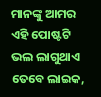ମାନଙ୍କୁ ଆମର ଏହି ପୋଷ୍ଟଟି ଭଲ ଲାଗୁଥାଏ ତେବେ ଲାଇକ,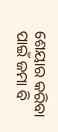ଶେୟାର କରିବା ପାଇଁ ଜମା ବି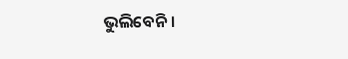ଭୁଲିବେନି ।